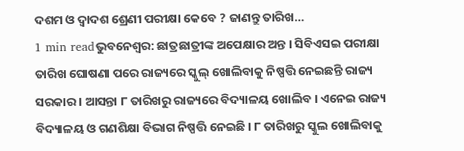ଦଶମ ଓ ଦ୍ୱାଦଶ ଶ୍ରେଣୀ ପରୀକ୍ଷା କେବେ ? ଜାଣନ୍ତୁ ତାରିଖ…
1 min readଭୁବନେଶ୍ୱର: ଛାତ୍ରଛାତ୍ରୀଙ୍କ ଅପେକ୍ଷାର ଅନ୍ତ । ସିବିଏସଇ ପରୀକ୍ଷା ତାରିଖ ଘୋଷଣା ପରେ ରାଜ୍ୟରେ ସ୍କୁଲ୍ ଖୋଲିବାକୁ ନିଷ୍ପତ୍ତି ନେଇଛନ୍ତି ରାଜ୍ୟ ସରକାର । ଆସନ୍ତା ୮ ତାରିଖରୁ ରାଜ୍ୟରେ ବିଦ୍ୟାଳୟ ଖୋଲିବ । ଏନେଇ ରାଜ୍ୟ ବିଦ୍ୟାଳୟ ଓ ଗଣଶିକ୍ଷା ବିଭାଗ ନିଷ୍ପତ୍ତି ନେଇଛି । ୮ ତାରିଖରୁ ସ୍କୁଲ ଖୋଲିବାକୁ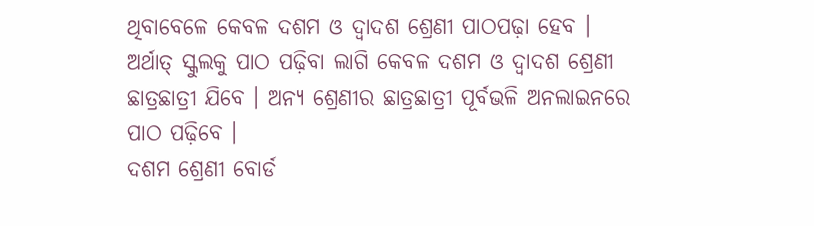ଥିବାବେଳେ କେବଳ ଦଶମ ଓ ଦ୍ୱାଦଶ ଶ୍ରେଣୀ ପାଠପଢ଼ା ହେବ । ଅର୍ଥାତ୍ ସ୍କୁଲକୁ ପାଠ ପଢ଼ିବା ଲାଗି କେବଳ ଦଶମ ଓ ଦ୍ୱାଦଶ ଶ୍ରେଣୀ ଛାତ୍ରଛାତ୍ରୀ ଯିବେ । ଅନ୍ୟ ଶ୍ରେଣୀର ଛାତ୍ରଛାତ୍ରୀ ପୂର୍ବଭଳି ଅନଲାଇନରେ ପାଠ ପଢ଼ିବେ ।
ଦଶମ ଶ୍ରେଣୀ ବୋର୍ଡ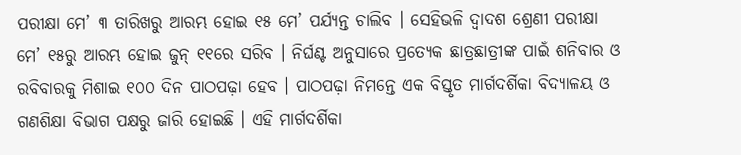ପରୀକ୍ଷା ମେ’ ୩ ତାରିଖରୁ ଆରମ୍ଭ ହୋଇ ୧୫ ମେ’ ପର୍ଯ୍ୟନ୍ତ ଚାଲିବ । ସେହିଭଳି ଦ୍ୱାଦଶ ଶ୍ରେଣୀ ପରୀକ୍ଷା ମେ’ ୧୫ରୁ ଆରମ୍ଭ ହୋଇ ଜୁନ୍ ୧୧ରେ ସରିବ । ନିର୍ଘଣ୍ଟ ଅନୁସାରେ ପ୍ରତ୍ୟେକ ଛାତ୍ରଛାତ୍ରୀଙ୍କ ପାଇଁ ଶନିବାର ଓ ରବିବାରକୁ ମିଶାଇ ୧୦୦ ଦିନ ପାଠପଢ଼ା ହେବ । ପାଠପଢ଼ା ନିମନ୍ତେ ଏକ ବିସ୍ତୃତ ମାର୍ଗଦର୍ଶିକା ବିଦ୍ୟାଳୟ ଓ ଗଣଶିକ୍ଷା ବିଭାଗ ପକ୍ଷରୁ ଜାରି ହୋଇଛି । ଏହି ମାର୍ଗଦର୍ଶିକା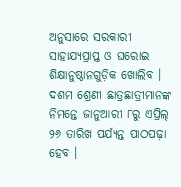ଅନୁସାରେ ସରକାରୀ ସାହାଯ୍ୟପ୍ରାପ୍ତ ଓ ଘରୋଇ ଶିକ୍ଷାନୁଷ୍ଠାନଗୁଡ଼ିକ ଖୋଲିବ ।
ଦଶମ ଶ୍ରେଣୀ ଛାତ୍ରଛାତ୍ରୀମାନଙ୍କ ନିମନ୍ତେ ଜାନୁଆରୀ ୮ରୁ ଏପ୍ରିଲ୍ ୨୬ ତାରିଖ ପର୍ଯ୍ୟନ୍ତ ପାଠପଢ଼ା ହେବ ।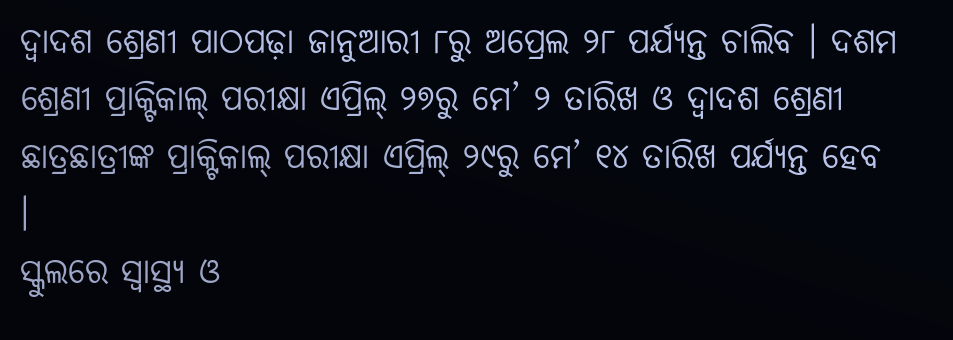ଦ୍ୱାଦଶ ଶ୍ରେଣୀ ପାଠପଢ଼ା ଜାନୁଆରୀ ୮ରୁ ଅପ୍ରେଲ ୨୮ ପର୍ଯ୍ୟନ୍ତ ଚାଲିବ । ଦଶମ ଶ୍ରେଣୀ ପ୍ରାକ୍ଟିକାଲ୍ ପରୀକ୍ଷା ଏପ୍ରିଲ୍ ୨୭ରୁ ମେ’ ୨ ତାରିଖ ଓ ଦ୍ୱାଦଶ ଶ୍ରେଣୀ ଛାତ୍ରଛାତ୍ରୀଙ୍କ ପ୍ରାକ୍ଟିକାଲ୍ ପରୀକ୍ଷା ଏପ୍ରିଲ୍ ୨୯ରୁ ମେ’ ୧୪ ତାରିଖ ପର୍ଯ୍ୟନ୍ତ ହେବ ।
ସ୍କୁଲରେ ସ୍ୱାସ୍ଥ୍ୟ ଓ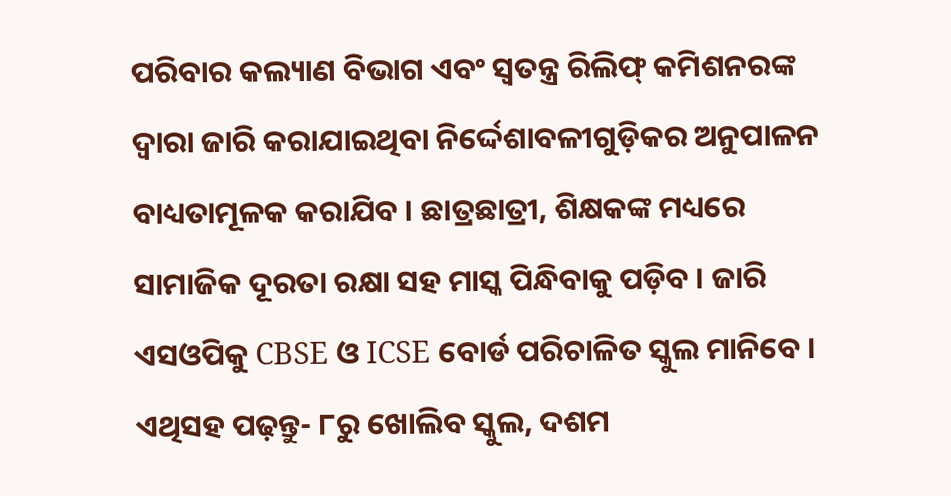ପରିବାର କଲ୍ୟାଣ ବିଭାଗ ଏବଂ ସ୍ୱତନ୍ତ୍ର ରିଲିଫ୍ କମିଶନରଙ୍କ ଦ୍ୱାରା ଜାରି କରାଯାଇଥିବା ନିର୍ଦ୍ଦେଶାବଳୀଗୁଡ଼ିକର ଅନୁପାଳନ ବାଧ୍ୟତାମୂଳକ କରାଯିବ । ଛାତ୍ରଛାତ୍ରୀ, ଶିକ୍ଷକଙ୍କ ମଧ୍ୟରେ ସାମାଜିକ ଦୂରତା ରକ୍ଷା ସହ ମାସ୍କ ପିନ୍ଧିବାକୁ ପଡ଼ିବ । ଜାରି ଏସଓପିକୁ CBSE ଓ ICSE ବୋର୍ଡ ପରିଚାଳିତ ସ୍କୁଲ ମାନିବେ ।
ଏଥିସହ ପଢ଼ନ୍ତୁ- ୮ରୁ ଖୋଲିବ ସ୍କୁଲ, ଦଶମ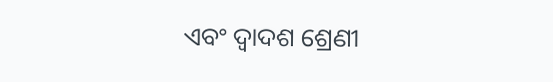ଏବଂ ଦ୍ୱାଦଶ ଶ୍ରେଣୀ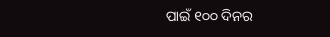ପାଇଁ ୧୦୦ ଦିନର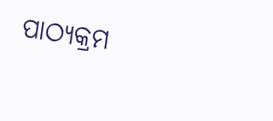ପାଠ୍ୟକ୍ରମ